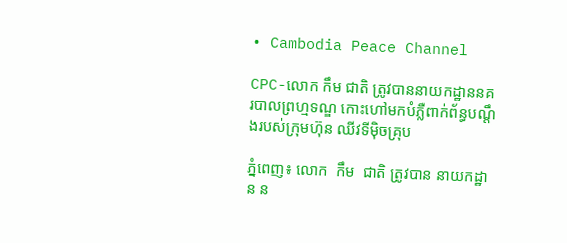• Cambodia Peace Channel

CPC-លោក កឹម ជាតិ ត្រូវបាននាយកដ្ឋាននគរបាលព្រហ្មទណ្ឌ កោះហៅមកបំភ្លឺពាក់ព័ន្ធបណ្ដឹងរបស់ក្រុមហ៊ុន ឈីវទីម៉ិចគ្រុប

ភ្នំពេញ៖ លោក  កឹម  ជាតិ ត្រូវបាន នាយកដ្ឋាន ន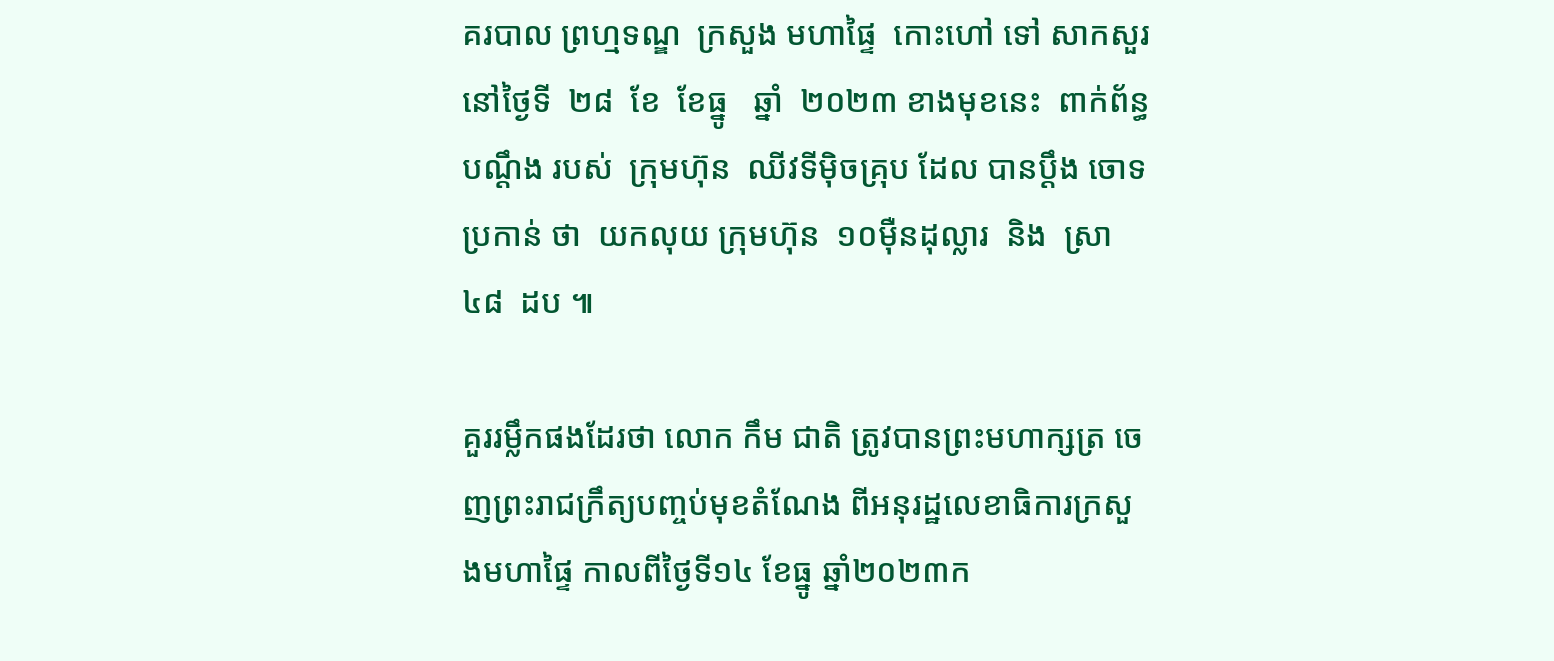គរបាល ព្រហ្មទណ្ឌ  ក្រសួង មហាផ្ទៃ  កោះហៅ ទៅ សាកសួរនៅថ្ងៃទី  ២៨  ខែ  ខែធ្នូ   ឆ្នាំ  ២០២៣ ខាងមុខនេះ  ពាក់ព័ន្ធ បណ្ដឹង របស់  ក្រុមហ៊ុន  ឈីវទីម៉ិចគ្រុប ដែល បានប្ដឹង ចោទប្រកាន់ ថា  យកលុយ ក្រុមហ៊ុន  ១០ម៉ឺនដុល្លារ  និង  ស្រា  ៤៨  ដប ៕

គួររម្លឹកផងដែរថា លោក កឹម ជាតិ ត្រូវបានព្រះមហាក្សត្រ ចេញព្រះរាជក្រឹត្យបញ្ចប់មុខតំណែង ពីអនុរដ្ឋលេខាធិការក្រសួងមហាផ្ទៃ កាលពីថ្ងៃទី១៤ ខែធ្នូ ឆ្នាំ២០២៣ក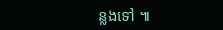ន្លងទៅ ៕